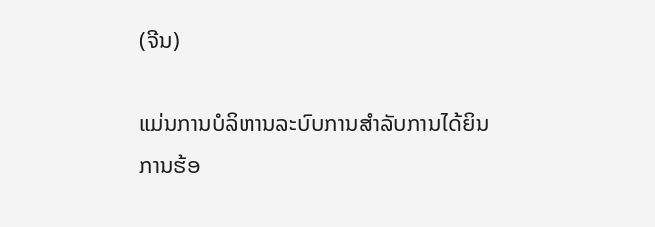(ຈີນ)

ແມ່ນການບໍລິຫານລະບົບການສໍາລັບການໄດ້ຍິນການຮ້ອ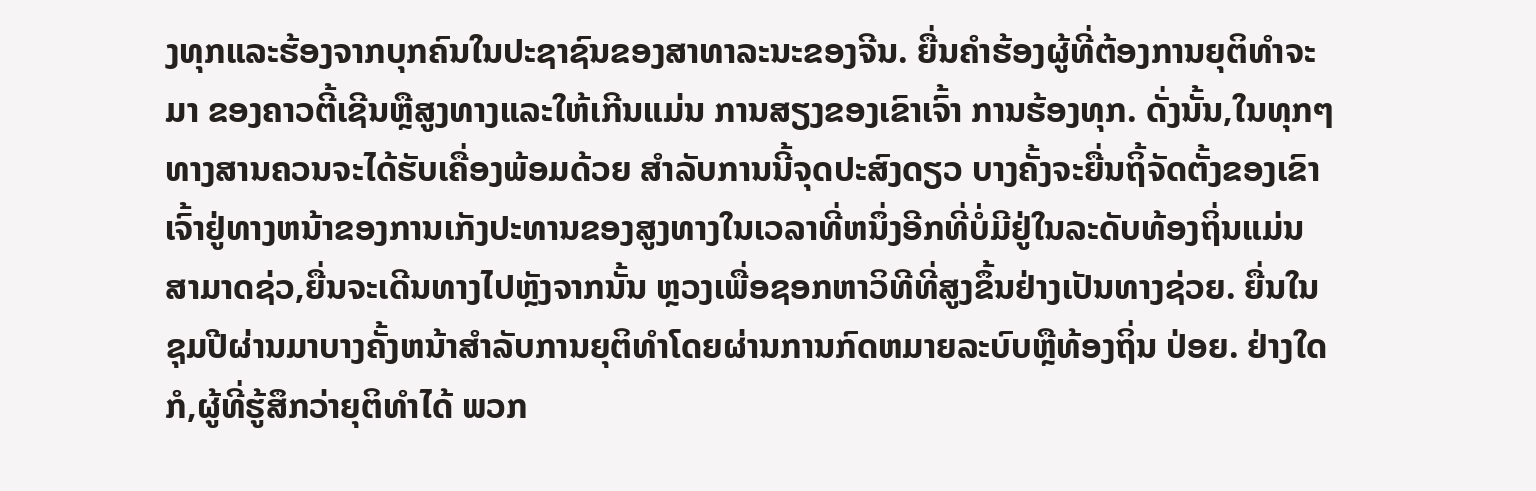ງທຸກແລະຮ້ອງຈາກບຸກຄົນໃນປະຊາຊົນຂອງສາທາລະນະຂອງຈີນ. ຍື່ນຄໍາຮ້ອງຜູ້ທີ່ຕ້ອງການຍຸຕິທໍາຈະມາ ຂອງຄາວຕີ້ເຊີນຫຼືສູງທາງແລະໃຫ້ເກີນແມ່ນ ການສຽງຂອງເຂົາເຈົ້າ ການຮ້ອງທຸກ. ດັ່ງນັ້ນ,ໃນທຸກໆທາງສານຄວນຈະໄດ້ຮັບເຄື່ອງພ້ອມດ້ວຍ ສໍາລັບການນີ້ຈຸດປະສົງດຽວ ບາງຄັ້ງຈະຍື່ນຖິ້ຈັດຕັ້ງຂອງເຂົາເຈົ້າຢູ່ທາງຫນ້າຂອງການເກັງປະທານຂອງສູງທາງໃນເວລາທີ່ຫນຶ່ງອີກທີ່ບໍ່ມີຢູ່ໃນລະດັບທ້ອງຖິ່ນແມ່ນສາມາດຊ່ວ,ຍື່ນຈະເດີນທາງໄປຫຼັງຈາກນັ້ນ ຫຼວງເພື່ອຊອກຫາວິທີທີ່ສູງຂຶ້ນຢ່າງເປັນທາງຊ່ວຍ. ຍື່ນໃນຊຸມປີຜ່ານມາບາງຄັ້ງຫນ້າສໍາລັບການຍຸຕິທໍາໂດຍຜ່ານການກົດຫມາຍລະບົບຫຼືທ້ອງຖິ່ນ ປ່ອຍ. ຢ່າງໃດກໍ,ຜູ້ທີ່ຮູ້ສຶກວ່າຍຸຕິທໍາໄດ້ ພວກ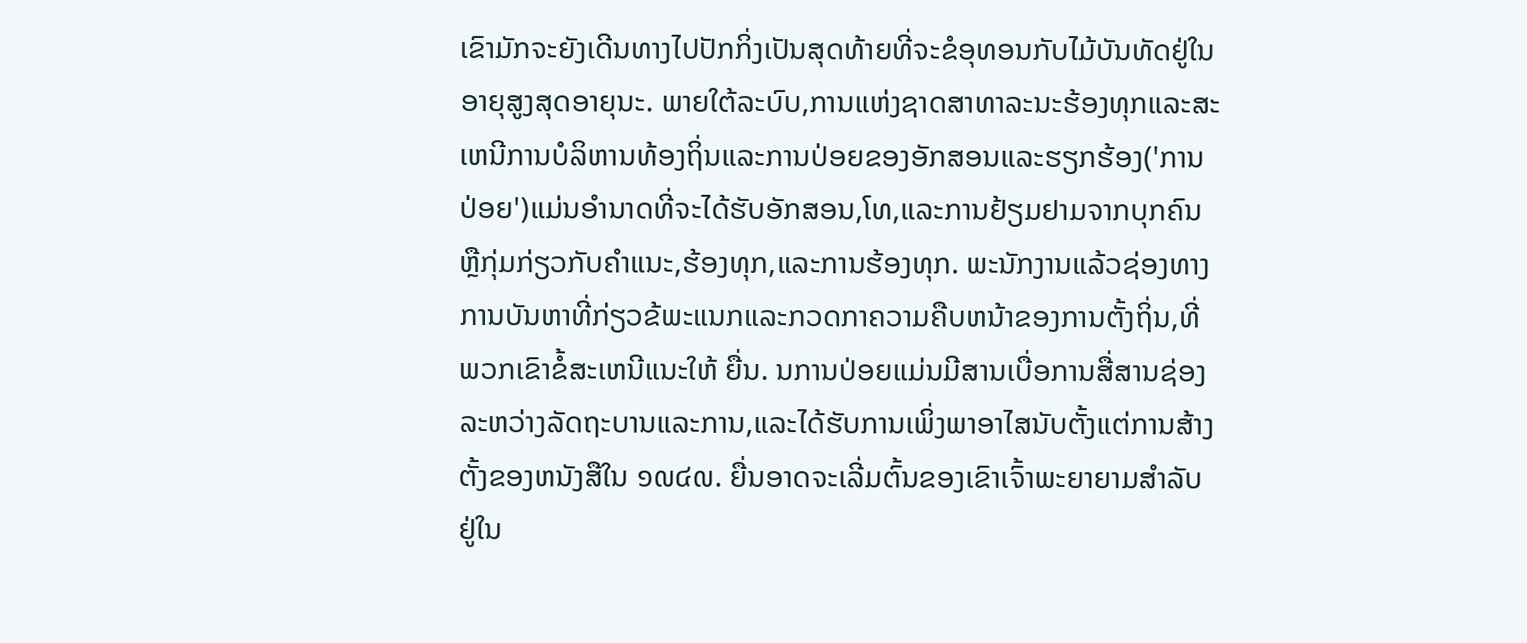ເຂົາມັກຈະຍັງເດີນທາງໄປປັກກິ່ງເປັນສຸດທ້າຍທີ່ຈະຂໍອຸທອນກັບໄມ້ບັນທັດຢູ່ໃນອາຍຸສູງສຸດອາຍຸນະ. ພາຍໃຕ້ລະບົບ,ການແຫ່ງຊາດສາທາລະນະຮ້ອງທຸກແລະສະເຫນີການບໍລິຫານທ້ອງຖິ່ນແລະການປ່ອຍຂອງອັກສອນແລະຮຽກຮ້ອງ('ການປ່ອຍ')ແມ່ນອຳນາດທີ່ຈະໄດ້ຮັບອັກສອນ,ໂທ,ແລະການຢ້ຽມຢາມຈາກບຸກຄົນຫຼືກຸ່ມກ່ຽວກັບຄໍາແນະ,ຮ້ອງທຸກ,ແລະການຮ້ອງທຸກ. ພະນັກງານແລ້ວຊ່ອງທາງການບັນຫາທີ່ກ່ຽວຂ້ພະແນກແລະກວດກາຄວາມຄືບຫນ້າຂອງການຕັ້ງຖິ່ນ,ທີ່ພວກເຂົາຂໍ້ສະເຫນີແນະໃຫ້ ຍື່ນ. ນການປ່ອຍແມ່ນມີສານເບື່ອການສື່ສານຊ່ອງລະຫວ່າງລັດຖະບານແລະການ,ແລະໄດ້ຮັບການເພິ່ງພາອາໄສນັບຕັ້ງແຕ່ການສ້າງຕັ້ງຂອງຫນັງສືໃນ ໑໙໔໙. ຍື່ນອາດຈະເລີ່ມຕົ້ນຂອງເຂົາເຈົ້າພະຍາຍາມສໍາລັບ ຢູ່ໃນ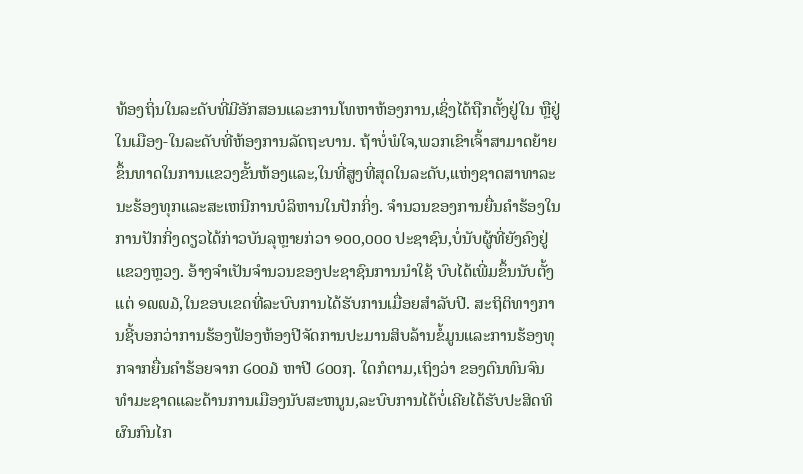ທ້ອງຖິ່ນໃນລະດັບທີ່ມີອັກສອນແລະການໂທຫາຫ້ອງການ,ເຊິ່ງໄດ້ຖືກຕັ້ງຢູ່ໃນ ຫຼືຢູ່ໃນເມືອງ-ໃນລະດັບທີ່ຫ້ອງການລັດຖະບານ. ຖ້າບໍ່ພໍໃຈ,ພວກເຂົາເຈົ້າສາມາດຍ້າຍຂຶ້ນທາດໃນການແຂວງຂັ້ນຫ້ອງແລະ,ໃນທີ່ສູງທີ່ສຸດໃນລະດັບ,ແຫ່ງຊາດສາທາລະນະຮ້ອງທຸກແລະສະເຫນີການບໍລິຫານໃນປັກກິ່ງ. ຈໍານວນຂອງການຍື່ນຄໍາຮ້ອງໃນການປັກກິ່ງດຽວໄດ້ກ່າວບັນລຸຫຼາຍກ່ວາ ໑໐໐,໐໐໐ ປະຊາຊົນ,ບໍ່ນັບຜູ້ທີ່ຍັງຄົງຢູ່ແຂວງຫຼວງ. ອ້າງຈໍາເປັນຈໍານວນຂອງປະຊາຊົນການນໍາໃຊ້ ບົບໄດ້ເພີ່ມຂຶ້ນນັບຕັ້ງແຕ່ ໑໙໙໓,ໃນຂອບເຂດທີ່ລະບົບການໄດ້ຮັບການເມື່ອຍສໍາລັບປີ. ສະຖິຕິທາງການຊີ້ບອກວ່າການຮ້ອງຟ້ອງຫ້ອງປີຈັດການປະມານສິບລ້ານຂໍ້ມູນແລະການຮ້ອງທຸກຈາກຍື່ນຄໍາຮ້ອຍຈາກ ໒໐໐໓ ຫາປີ ໒໐໐໗. ໃດກໍຕາມ,ເຖິງວ່າ ຂອງຕົນທົນຈົນທໍາມະຊາດແລະດ້ານການເມືອງນັບສະຫນູນ,ລະບົບການໄດ້ບໍ່ເຄີຍໄດ້ຮັບປະສິດທິຜົນກົນໄກ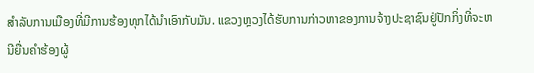ສໍາລັບການເມືອງທີ່ມີການຮ້ອງທຸກໄດ້ນໍາເອົາກັບມັນ. ແຂວງຫຼວງໄດ້ຮັບການກ່າວຫາຂອງການຈ້າງປະຊາຊົນຢູ່ປັກກິ່ງທີ່ຈະຫນີຍື່ນຄໍາຮ້ອງຜູ້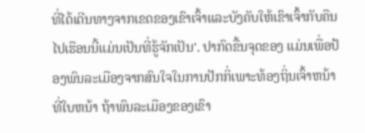ທີ່ໄດ້ເດີນທາງຈາກເຂດຂອງເຂົາເຈົ້າແລະບັງຄັບໃຫ້ເຂົາເຈົ້າກັບຄືນໄປເຮືອນນີ້ແມ່ນເປັນທີ່ຮູ້ຈັກເປັນ'. ປາກົດຂື້ນຈຸດຂອງ ແມ່ນເພື່ອປ້ອງພົນລະເມືອງຈາກສົນໃຈໃນການປັກກິ່ເພາະທ້ອງຖິ່ນເຈົ້າຫນ້າທີ່ໃບຫນ້າ ຖ້າພົນລະເມືອງຂອງເຂົາ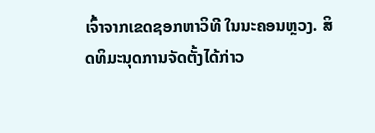ເຈົ້າຈາກເຂດຊອກຫາວິທີ ໃນນະຄອນຫຼວງ. ສິດທິມະນຸດການຈັດຕັ້ງໄດ້ກ່າວ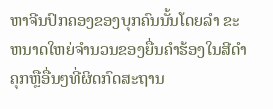ຫາຈີນປົກຄອງຂອງບຸກຄົນນັ້ນໂດຍລຳ ຂະຫນາດໃຫຍ່ຈໍານວນຂອງຍື່ນຄໍາຮ້ອງໃນສີດໍາຄຸກຫຼືອື່ນໆທີ່ຜິດກົດສະຖານ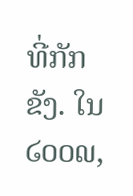ທີ່ກັກຂັງ. ໃນ ໒໐໐໙,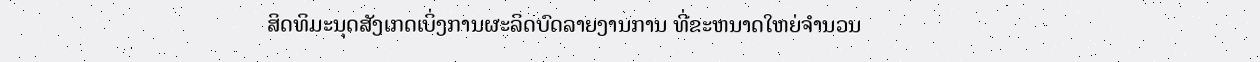ສິດທິມະນຸດສັງເກດເບິ່ງການຜະລິດບົດລາຍງານການ ທີ່ຂະຫນາດໃຫຍ່ຈໍານວນ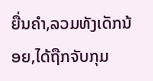ຍື່ນຄໍາ,ລວມທັງເດັກນ້ອຍ,ໄດ້ຖືກຈັບກຸມ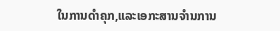ໃນການດໍາຄຸກ,ແລະເອກະສານຈໍານການ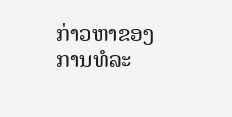ກ່າວຫາຂອງການທໍລະ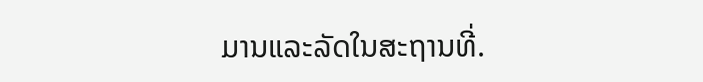ມານແລະລັດໃນສະຖານທີ່.